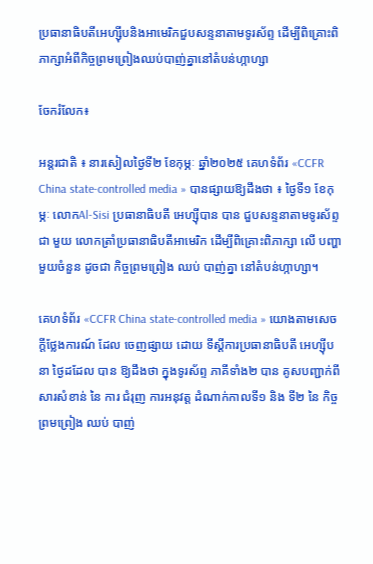ប្រធានាធិបតីអេហ្ស៊ីបនិងអាមេរិកជួបសន្ទនាតាមទូរស័ព្ទ ដើម្បីពិគ្រោះពិភាក្សាអំពីកិច្ចព្រមព្រៀងឈប់បាញ់គ្នានៅតំបន់ហ្កាហ្សា

ចែករំលែក៖

អន្តរជាតិ ៖ នារសៀលថ្ងៃទី២ ខែកុម្ភៈ ឆ្នាំ២០២៥ គេហទំព័រ «CCFR China state-controlled media » បានផ្សាយឱ្យដឹងថា ៖ ថ្ងៃទី១ ខែកុម្ភៈ លោកAl-Sisi ប្រធានាធិបតី អេហ្ស៊ីបាន បាន ជួបសន្ទនាតាមទូរស័ព្ទ ជា មួយ លោកត្រាំប្រធានាធិបតីអាមេរិក ដើម្បីពិគ្រោះពិភាក្សា លើ បញ្ហា មួយចំនួន ដូចជា កិច្ចព្រមព្រៀង ឈប់ បាញ់គ្នា នៅតំបន់ហ្កាហ្សា។

គេហទំព័រ «CCFR China state-controlled media » យោងតាមសេចក្តីថ្លែងការណ៍ ដែល ចេញផ្សាយ ដោយ ទីស្តីការប្រធានាធិបតី អេហ្ស៊ីប នា ថ្ងៃដដែល បាន ឱ្យដឹងថា ក្នុងទូរស័ព្ទ ភាគីទាំង២ បាន គូសបញ្ជាក់ពី សារសំខាន់ នៃ ការ ជំរុញ ការអនុវត្ត ដំណាក់កាលទី១ និង ទី២ នៃ កិច្ចព្រមព្រៀង ឈប់ បាញ់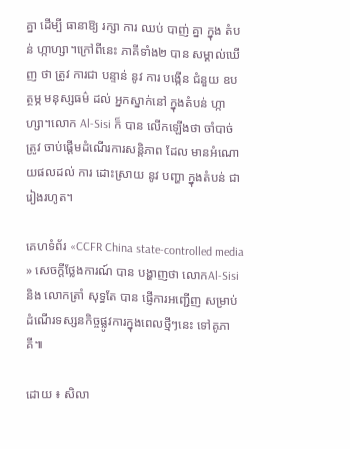គ្នា ដើម្បី ធានាឱ្យ រក្សា ការ ឈប់ បាញ់ គ្នា ក្នុង តំបន់ ហ្កាហ្សា។ក្រៅពីនេះ ភាគីទាំង២ បាន សម្គាល់ឃើញ ថា ត្រូវ ការជា បន្ទាន់ នូវ ការ បង្កើន ជំនួយ ឧបត្ថម្ភ មនុស្សធម៌ ដល់ អ្នកស្នាក់នៅ ក្នុងតំបន់ ហ្កាហ្សា។លោក Al-Sisi ក៏ បាន លើកឡើងថា ចាំបាច់ ត្រូវ ចាប់ផ្តើមដំណើរការសន្តិភាព ដែល មានអំណោយផលដល់ ការ ដោះស្រាយ នូវ បញ្ហា ក្នុងតំបន់ ជា រៀងរហូត។

គេហទំព័រ «CCFR China state-controlled media » សេចក្តីថ្លែងការណ៍ បាន បង្ហាញថា លោកAl-Sisi និង លោកត្រាំ សុទ្ធតែ បាន ផ្ញើការអញ្ជើញ សម្រាប់ដំណើរទស្សនកិច្ចផ្លូវការក្នុងពេលថ្មីៗនេះ ទៅគូភាគី៕

ដោយ ៖ សិលា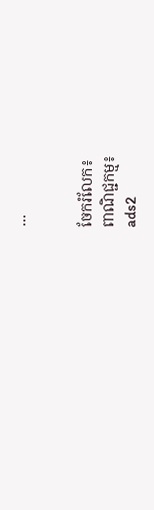...


ចែករំលែក៖
ពាណិជ្ជកម្ម៖
ads2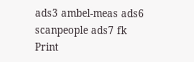ads3 ambel-meas ads6 scanpeople ads7 fk Print